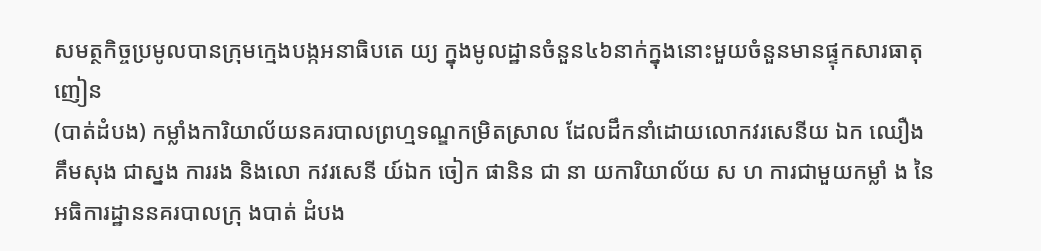សមត្ថកិច្ចប្រមូលបានក្រុមក្មេងបង្កអនាធិបតេ យ្យ ក្នុងមូលដ្ឋានចំនួន៤៦នាក់ក្នុងនោះមួយចំនួនមានផ្ទុកសារធាតុញៀន
(បាត់ដំបង) កម្លាំងការិយាល័យនគរបាលព្រហ្មទណ្ឌកម្រិតស្រាល ដែលដឹកនាំដោយលោកវរសេនីយ ឯក ឈឿង គឹមសុង ជាស្នង ការរង និងលោ កវរសេនី យ៍ឯក ចៀក ផានិន ជា នា យការិយាល័យ ស ហ ការជាមួយកម្លាំ ង នៃអធិការដ្ឋាននគរបាលក្រុ ងបាត់ ដំបង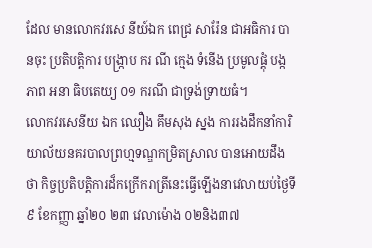ដែល មានលោកវរសេ នីយ៍ឯក ពេជ្រ សារ៉ែន ជាអធិការ បានចុះ ប្រតិបត្តិការ បង្ក្រាប ករ ណី ក្មេង ទំនេីង ប្រមូលផ្ដុំ បង្កភាព អនា ធិបតេយ្យ ០១ ករណី ជាទ្រង់ទ្រាយធំ។
លោកវរសេនីយ ឯក ឈឿង គឹមសុង ស្នង ការរងដឹកនាំការិយាល័យនគរបាលព្រហ្មទណ្ឌកម្រិតស្រាល បានអោយដឹងថា កិច្ចប្រតិបត្តិការដ៏កក្រើករាត្រីនេះធ្វេីឡេីងនាវេលាយប់ថ្ងៃទី៩ ខែកញ្ញា ឆ្នាំ២០ ២៣ វេលាម៉ោង ០២និង៣៧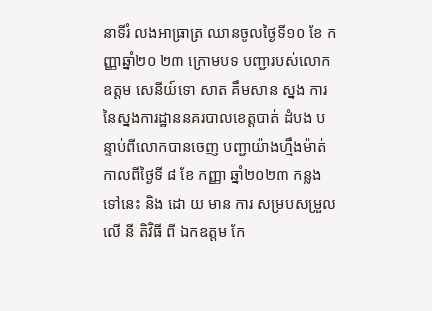នាទីរំ លងអាធ្រាត្រ ឈានចូលថ្ងៃទី១០ ខែ កញ្ញាឆ្នាំ២០ ២៣ ក្រោមបទ បញ្ជារបស់លោកឧត្តម សេនីយ៍ទោ សាត គឹមសាន ស្នង ការនៃស្នងការដ្ឋាននគរបាលខេត្តបាត់ ដំបង បន្ទាប់ពីលោកបានចេញ បញ្ជាយ៉ាងហ្មឹងម៉ាត់កាលពីថ្ងៃទី ៨ ខែ កញ្ញា ឆ្នាំ២០២៣ កន្លងទៅនេះ និង ដោ យ មាន ការ សម្របសម្រួល លេី នី តិវិធី ពី ឯកឧត្ដម កែ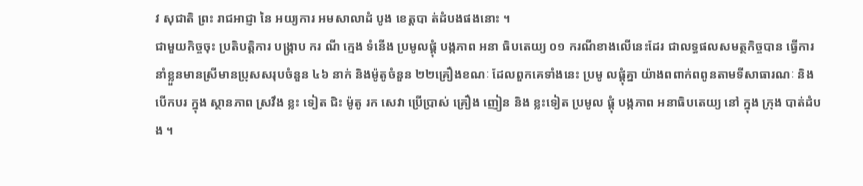វ សុជាតិ ព្រះ រាជអាជ្ញា នៃ អយ្យការ អមសាលាដំ បូង ខេត្តបា ត់ដំបងផងនោះ ។
ជាមួយកិច្ចចុះ ប្រតិបត្តិការ បង្ក្រាប ករ ណី ក្មេង ទំនេីង ប្រមូលផ្ដុំ បង្កភាព អនា ធិបតេយ្យ ០១ ករណីខាងលើនេះដែរ ជាលទ្ធផលសមត្ថកិច្ចបាន ធ្វេីការ នាំខ្លួនមានស្រីមានប្រុសសរុបចំនួន ៤៦ នាក់ និងម៉ូតូចំនួន ២២គ្រឿងខណៈ ដែលពួកគេទាំងនេះ ប្រមូ លផ្តុំគ្នា យ៉ាងពពាក់ពពូនតាមទីសាធារណៈ និងបេីកបរ ក្នុង ស្ថានភាព ស្រវឹង ខ្លះ ទៀត ជិះ ម៉ូតូ រក សេវា ប្រេីប្រាស់ គ្រឿង ញៀន និង ខ្លះទៀត ប្រមូល ផ្តុំ បង្កភាព អនាធិបតេយ្យ នៅ ក្នុង ក្រុង បាត់ដំបង ។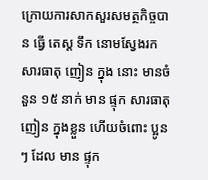ក្រោយការសាកសួរសមត្ថកិច្ចបាន ធ្វេី តេស្ត ទឹក នោមស្វែងរក សារធាតុ ញៀន ក្នុង នោះ មានចំនួន ១៥ នាក់ មាន ផ្ទុក សារធាតុ ញៀន ក្នុងខ្លួន ហើយចំពោះ ប្អូន ៗ ដែល មាន ផ្ទុក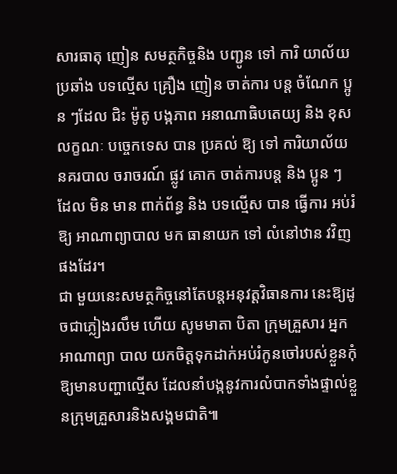សារធាតុ ញៀន សមត្ថកិច្ចនិង បញ្ជូន ទៅ ការិ យាល័យ ប្រឆាំង បទល្មើស គ្រឿង ញៀន ចាត់ការ បន្ត ចំណែក ប្អូន ៗដែល ជិះ ម៉ូតូ បង្កភាព អនាណាធិបតេយ្យ និង ខុស លក្ខណៈ បច្ចេកទេស បាន ប្រគល់ ឱ្យ ទៅ ការិយាល័យ នគរបាល ចរាចរណ៍ ផ្លូវ គោក ចាត់ការបន្ត និង ប្អូន ៗ ដែល មិន មាន ពាក់ព័ន្ធ និង បទល្មើស បាន ធ្វេីការ អប់រំ ឱ្យ អាណាព្យាបាល មក ធានាយក ទៅ លំនៅឋាន វវិញផងដែរ។
ជា មួយនេះសមត្ថកិច្ចនៅតែបន្តអនុវត្តវិធានការ នេះឱ្យដូចជាភ្លៀងរលឹម ហេីយ សូមមាតា បិតា ក្រុមគ្រួសារ អ្នកអាណាព្យា បាល យកចិត្តទុកដាក់អប់រំកូនចៅរបស់ខ្លួនកុំឱ្យមានបញ្ហាល្មេីស ដែលនាំបង្កនូវការលំបាកទាំងផ្ទាល់ខ្លួនក្រុមគ្រួសារនិងសង្គមជាតិ៕